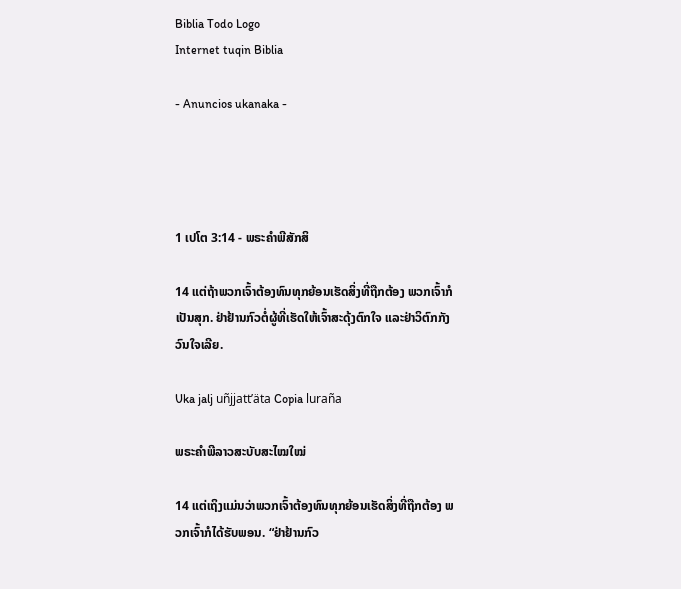Biblia Todo Logo
Internet tuqin Biblia

- Anuncios ukanaka -




1 ເປໂຕ 3:14 - ພຣະຄຳພີສັກສິ

14 ແຕ່ຖ້າພວກເຈົ້າຕ້ອງທົນທຸກຍ້ອນເຮັດສິ່ງທີ່ຖືກຕ້ອງ ພວກເຈົ້າກໍເປັນສຸກ. ຢ່າຢ້ານກົວຕໍ່ຜູ້ທີ່ເຮັດໃຫ້ເຈົ້າສະດຸ້ງຕົກໃຈ ແລະຢ່າວິຕົກກັງວົນໃຈເລີຍ.

Uka jalj uñjjattʼäta Copia luraña

ພຣະຄຳພີລາວສະບັບສະໄໝໃໝ່

14 ແຕ່ເຖິງແມ່ນວ່າພວກເຈົ້າຕ້ອງທົນທຸກຍ້ອນເຮັດສິ່ງທີ່ຖືກຕ້ອງ ພວກເຈົ້າກໍໄດ້ຮັບພອນ. “ຢ່າຢ້ານກົວ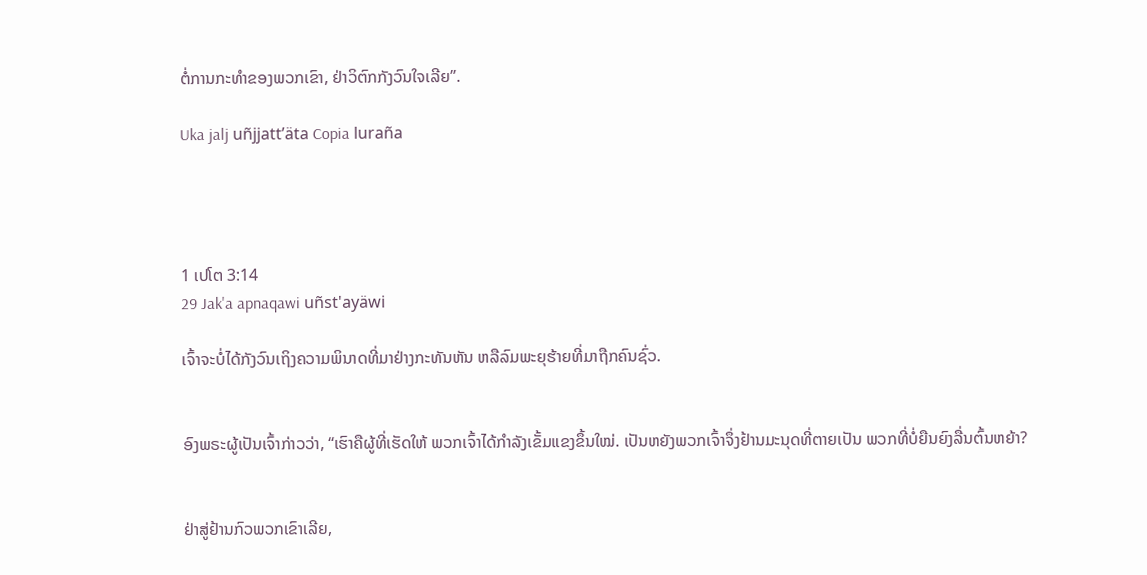ຕໍ່ການກະທຳຂອງພວກເຂົາ, ຢ່າວິຕົກກັງວົນໃຈເລີຍ”.

Uka jalj uñjjattʼäta Copia luraña




1 ເປໂຕ 3:14
29 Jak'a apnaqawi uñst'ayäwi

ເຈົ້າຈະບໍ່ໄດ້ກັງວົນເຖິງຄວາມພິນາດທີ່ມາຢ່າງກະທັນຫັນ ຫລືລົມພະຍຸຮ້າຍທີ່ມາຖືກຄົນຊົ່ວ.


ອົງພຣະຜູ້ເປັນເຈົ້າກ່າວວ່າ, “ເຮົາຄືຜູ້ທີ່ເຮັດໃຫ້ ພວກເຈົ້າໄດ້ກຳລັງເຂັ້ມແຂງຂຶ້ນໃໝ່. ເປັນຫຍັງພວກເຈົ້າຈຶ່ງຢ້ານມະນຸດທີ່ຕາຍເປັນ ພວກທີ່ບໍ່ຍືນຍົງລື່ນຕົ້ນຫຍ້າ?


ຢ່າສູ່ຢ້ານກົວພວກເຂົາເລີຍ,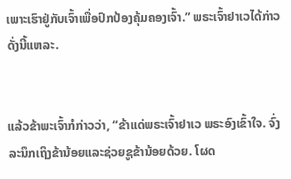ເພາະເຮົາຢູ່ກັບເຈົ້າເພື່ອປົກປ້ອງຄຸ້ມຄອງເຈົ້າ.” ພຣະເຈົ້າຢາເວໄດ້ກ່າວດັ່ງນີ້ແຫລະ.


ແລ້ວຂ້າພະເຈົ້າກໍກ່າວວ່າ, “ຂ້າແດ່ພຣະເຈົ້າຢາເວ ພຣະອົງເຂົ້າໃຈ. ຈົ່ງລະນຶກເຖິງຂ້ານ້ອຍແລະຊ່ວຍຊູຂ້ານ້ອຍດ້ວຍ. ໂຜດ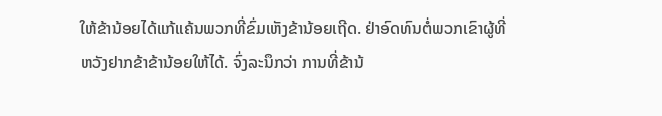ໃຫ້ຂ້ານ້ອຍໄດ້ແກ້ແຄ້ນພວກທີ່ຂົ່ມເຫັງຂ້ານ້ອຍເຖີດ. ຢ່າອົດທົນຕໍ່ພວກເຂົາຜູ້ທີ່ຫວັງຢາກຂ້າຂ້ານ້ອຍໃຫ້ໄດ້. ຈົ່ງລະນຶກວ່າ ການທີ່ຂ້ານ້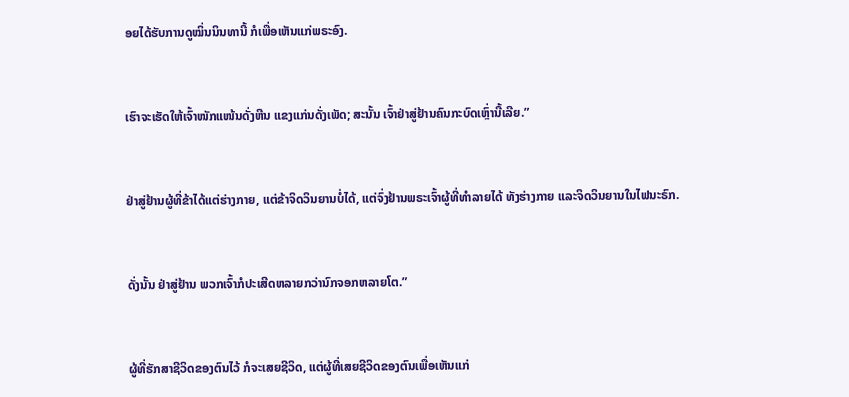ອຍໄດ້ຮັບການດູໝິ່ນນິນທານີ້ ກໍເພື່ອເຫັນແກ່ພຣະອົງ.


ເຮົາຈະເຮັດໃຫ້ເຈົ້າໜັກແໜ້ນດັ່ງຫີນ ແຂງແກ່ນດັ່ງເພັດ; ສະນັ້ນ ເຈົ້າຢ່າສູ່ຢ້ານຄົນກະບົດເຫຼົ່ານີ້ເລີຍ.”


ຢ່າສູ່ຢ້ານຜູ້ທີ່ຂ້າໄດ້ແຕ່ຮ່າງກາຍ, ແຕ່ຂ້າຈິດວິນຍານບໍ່ໄດ້, ແຕ່ຈົ່ງຢ້ານພຣະເຈົ້າຜູ້ທີ່ທຳລາຍໄດ້ ທັງຮ່າງກາຍ ແລະຈິດວິນຍານໃນໄຟນະຣົກ.


ດັ່ງນັ້ນ ຢ່າສູ່ຢ້ານ ພວກເຈົ້າກໍປະເສີດຫລາຍກວ່ານົກຈອກຫລາຍໂຕ.”


ຜູ້ທີ່ຮັກສາຊີວິດຂອງຕົນໄວ້ ກໍຈະເສຍຊີວິດ, ແຕ່ຜູ້ທີ່ເສຍຊີວິດຂອງຕົນເພື່ອເຫັນແກ່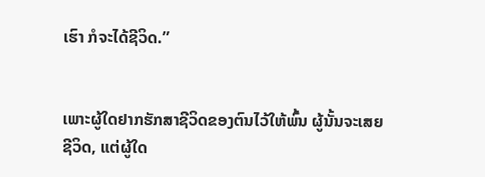ເຮົາ ກໍຈະໄດ້ຊີວິດ.”


ເພາະຜູ້ໃດຢາກຮັກສາຊີວິດຂອງຕົນໄວ້ໃຫ້ພົ້ນ ຜູ້ນັ້ນຈະເສຍຊີວິດ, ແຕ່ຜູ້ໃດ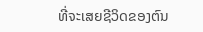ທີ່ຈະເສຍຊີວິດຂອງຕົນ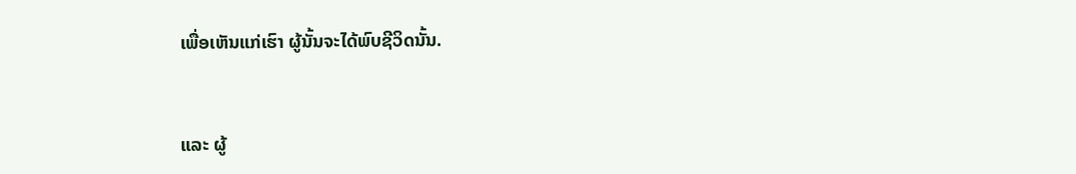ເພື່ອເຫັນແກ່ເຮົາ ຜູ້ນັ້ນຈະໄດ້ພົບຊີວິດນັ້ນ.


ແລະ ຜູ້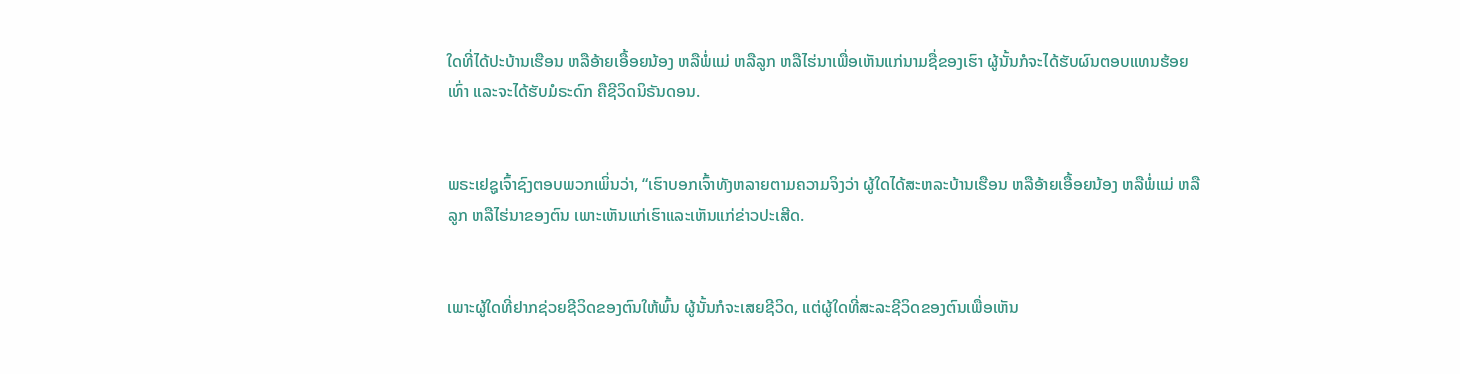ໃດທີ່ໄດ້ປະບ້ານເຮືອນ ຫລືອ້າຍເອື້ອຍນ້ອງ ຫລືພໍ່ແມ່ ຫລືລູກ ຫລືໄຮ່ນາເພື່ອເຫັນແກ່ນາມຊື່ຂອງເຮົາ ຜູ້ນັ້ນກໍຈະໄດ້ຮັບຜົນຕອບແທນຮ້ອຍເທົ່າ ແລະຈະໄດ້ຮັບມໍຣະດົກ ຄືຊີວິດນິຣັນດອນ.


ພຣະເຢຊູເຈົ້າຊົງຕອບພວກເພິ່ນວ່າ, “ເຮົາບອກເຈົ້າທັງຫລາຍຕາມຄວາມຈິງວ່າ ຜູ້ໃດໄດ້ສະຫລະບ້ານເຮືອນ ຫລືອ້າຍເອື້ອຍນ້ອງ ຫລືພໍ່ແມ່ ຫລືລູກ ຫລືໄຮ່ນາຂອງຕົນ ເພາະເຫັນແກ່ເຮົາແລະເຫັນແກ່ຂ່າວປະເສີດ.


ເພາະຜູ້ໃດທີ່ຢາກຊ່ວຍຊີວິດຂອງຕົນໃຫ້ພົ້ນ ຜູ້ນັ້ນກໍຈະເສຍຊີວິດ, ແຕ່ຜູ້ໃດທີ່ສະລະຊີວິດຂອງຕົນເພື່ອເຫັນ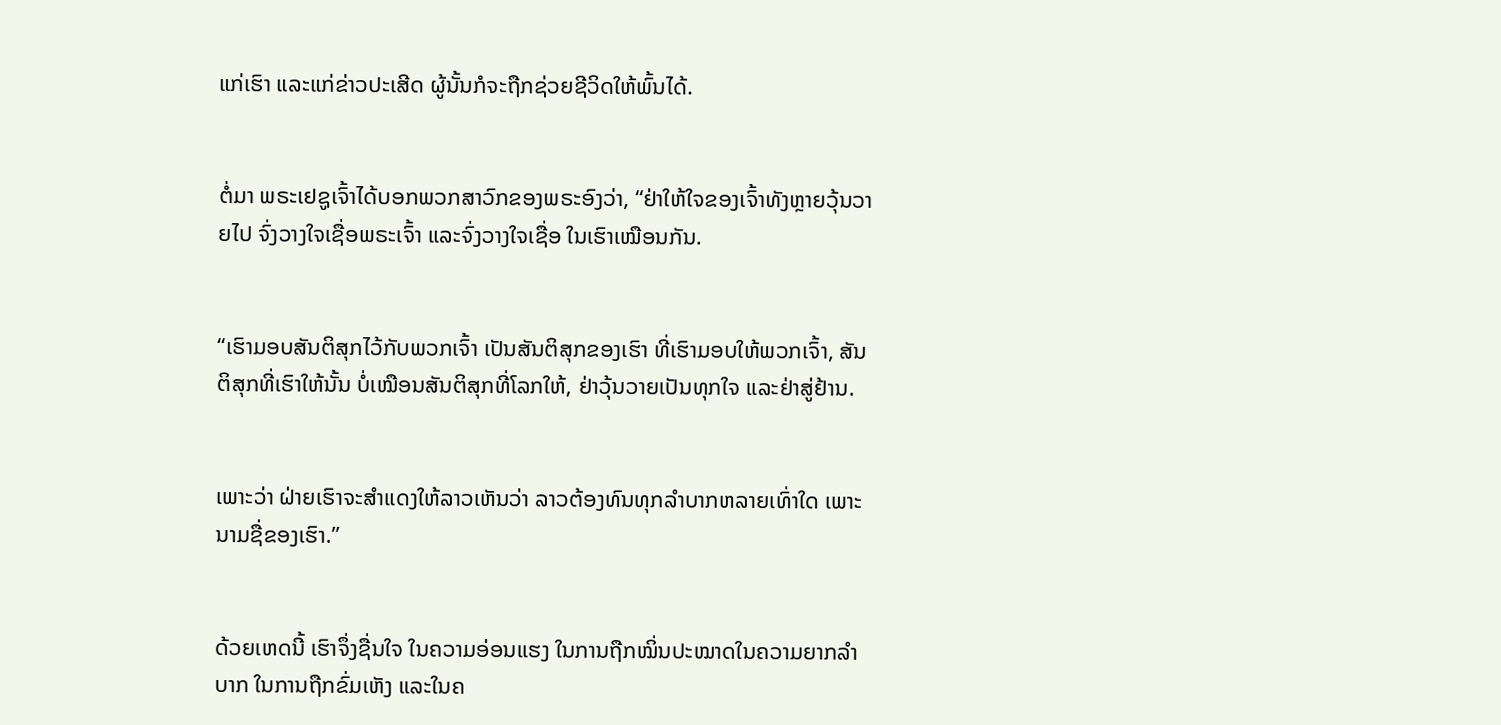ແກ່ເຮົາ ແລະແກ່ຂ່າວປະເສີດ ຜູ້ນັ້ນກໍຈະຖືກຊ່ວຍຊີວິດໃຫ້ພົ້ນໄດ້.


ຕໍ່ມາ ພຣະເຢຊູເຈົ້າໄດ້ບອກພວກສາວົກຂອງພຣະອົງວ່າ, “ຢ່າໃຫ້ໃຈຂອງເຈົ້າທັງຫຼາຍວຸ້ນວາຍໄປ ຈົ່ງວາງໃຈເຊື່ອພຣະເຈົ້າ ແລະຈົ່ງວາງໃຈເຊື່ອ ໃນເຮົາເໝືອນກັນ.


“ເຮົາມອບສັນຕິສຸກໄວ້ກັບພວກເຈົ້າ ເປັນສັນຕິສຸກຂອງເຮົາ ທີ່ເຮົາມອບໃຫ້ພວກເຈົ້າ, ສັນຕິສຸກທີ່ເຮົາໃຫ້ນັ້ນ ບໍ່ເໝືອນສັນຕິສຸກທີ່ໂລກໃຫ້, ຢ່າວຸ້ນວາຍເປັນທຸກໃຈ ແລະຢ່າສູ່ຢ້ານ.


ເພາະວ່າ ຝ່າຍເຮົາຈະສຳແດງໃຫ້ລາວເຫັນວ່າ ລາວຕ້ອງທົນທຸກລຳບາກຫລາຍເທົ່າໃດ ເພາະນາມຊື່ຂອງເຮົາ.”


ດ້ວຍເຫດນີ້ ເຮົາຈຶ່ງຊື່ນໃຈ ໃນຄວາມອ່ອນແຮງ ໃນການຖືກໝິ່ນປະໝາດໃນຄວາມຍາກລຳບາກ ໃນການຖືກຂົ່ມເຫັງ ແລະໃນຄ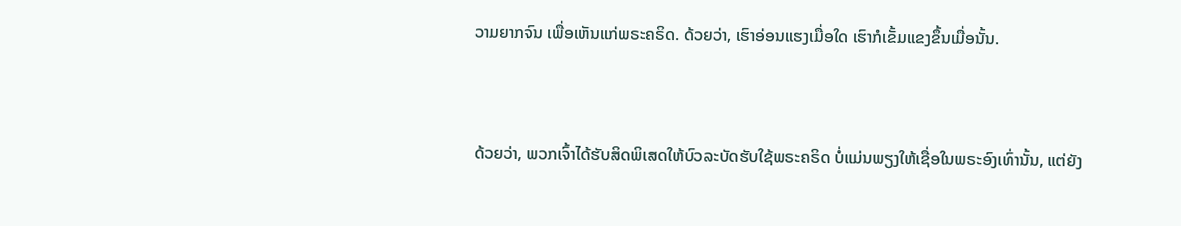ວາມຍາກຈົນ ເພື່ອເຫັນແກ່ພຣະຄຣິດ. ດ້ວຍວ່າ, ເຮົາອ່ອນແຮງເມື່ອໃດ ເຮົາກໍເຂັ້ມແຂງຂຶ້ນເມື່ອນັ້ນ.


ດ້ວຍວ່າ, ພວກເຈົ້າໄດ້ຮັບສິດພິເສດໃຫ້ບົວລະບັດຮັບໃຊ້ພຣະຄຣິດ ບໍ່ແມ່ນພຽງໃຫ້ເຊື່ອໃນພຣະອົງເທົ່ານັ້ນ, ແຕ່ຍັງ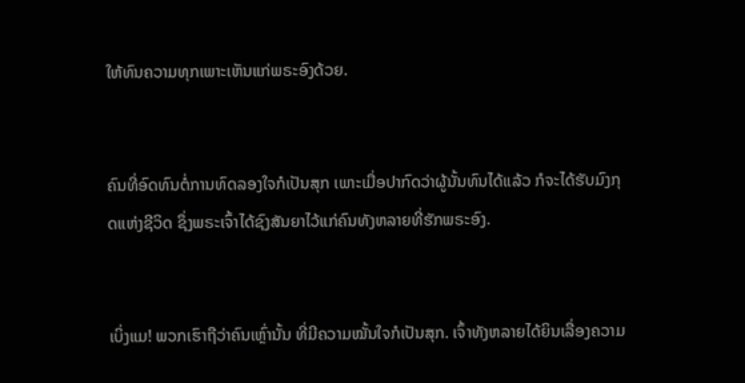ໃຫ້ທົນຄວາມທຸກເພາະເຫັນແກ່ພຣະອົງດ້ວຍ.


ຄົນທີ່ອົດທົນຕໍ່ການທົດລອງໃຈກໍເປັນສຸກ ເພາະເມື່ອປາກົດວ່າຜູ້ນັ້ນທົນໄດ້ແລ້ວ ກໍຈະໄດ້ຮັບມົງກຸດແຫ່ງຊີວິດ ຊຶ່ງພຣະເຈົ້າໄດ້ຊົງສັນຍາໄວ້ແກ່ຄົນທັງຫລາຍທີ່ຮັກພຣະອົງ.


ເບິ່ງແມ! ພວກເຮົາຖືວ່າຄົນເຫຼົ່ານັ້ນ ທີ່ມີຄວາມໝັ້ນໃຈກໍເປັນສຸກ. ເຈົ້າທັງຫລາຍໄດ້ຍິນເລື່ອງຄວາມ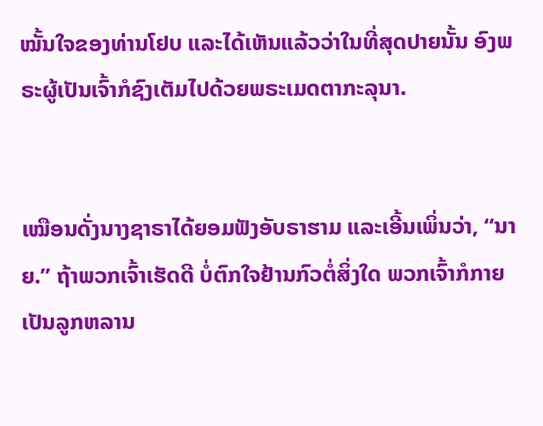ໝັ້ນໃຈຂອງທ່ານໂຢບ ແລະໄດ້ເຫັນແລ້ວວ່າໃນທີ່ສຸດປາຍນັ້ນ ອົງພຣະຜູ້ເປັນເຈົ້າກໍຊົງເຕັມໄປດ້ວຍພຣະເມດຕາກະລຸນາ.


ເໝືອນດັ່ງນາງຊາຣາໄດ້ຍອມຟັງອັບຣາຮາມ ແລະເອີ້ນເພິ່ນວ່າ, “ນາຍ.” ຖ້າພວກເຈົ້າເຮັດດີ ບໍ່ຕົກໃຈຢ້ານກົວຕໍ່ສິ່ງໃດ ພວກເຈົ້າກໍກາຍເປັນລູກຫລານ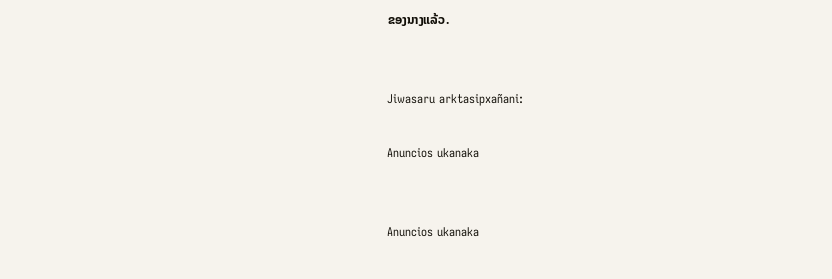ຂອງນາງແລ້ວ.


Jiwasaru arktasipxañani:

Anuncios ukanaka


Anuncios ukanaka